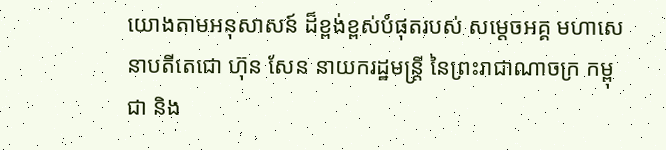យោងតាមអនុសាសន៍ ដ៏ខ្ពង់ខ្ពស់បំផុតរបស់ សមេ្តចអគ្គ មហាសេនាបតីតេជោ ហ៊ុន សែន នាយករដ្ឋមន្រ្តី នៃព្រះរាជាណាចក្រ កម្ពុជា និង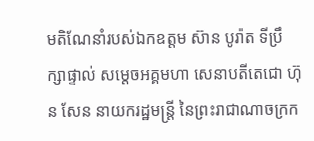មតិណែនាំរបស់ឯកឧត្តម ស៊ាន បូរ៉ាត ទីប្រឹក្សាផ្ទាល់ សមេ្តចអគ្គមហា សេនាបតីតេជោ ហ៊ុន សែន នាយករដ្ឋមន្រ្តី នៃព្រះរាជាណាចក្រក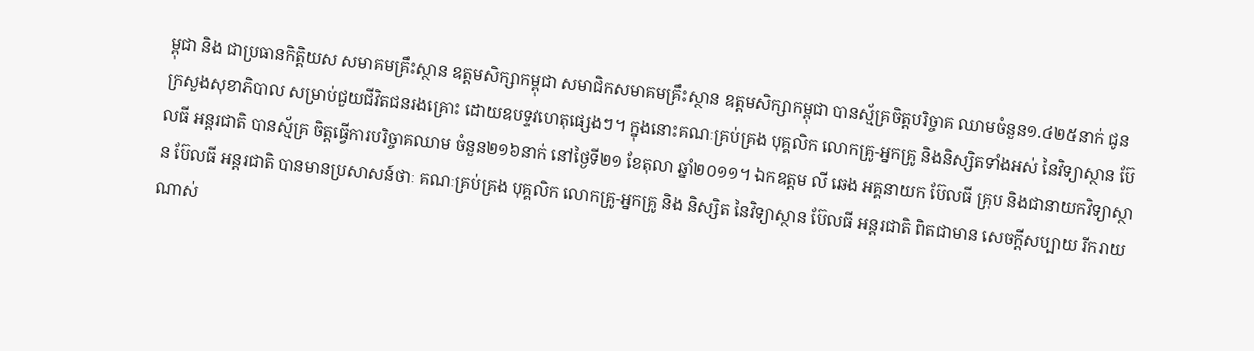ម្ពុជា និង ជាប្រធានកិត្តិយស សមាគមគ្រឹះស្ថាន ឧត្តមសិក្សាកម្ពុជា សមាជិកសមាគមគ្រឹះស្ថាន ឧត្តមសិក្សាកម្ពុជា បានស្ម័គ្រចិត្តបរិច្ចាគ ឈាមចំនួន១.៤២៥នាក់ ជូនក្រសួងសុខាភិបាល សម្រាប់ជួយជីវិតជនរងគ្រោះ ដោយឧបទ្ទវហេតុផ្សេងៗ។ ក្នុងនោះគណៈគ្រប់គ្រង បុគ្គលិក លោកគ្រូ-អ្នកគ្រូ និងនិស្សិតទាំងអស់ នៃវិទ្យាស្ថាន ប៊ែលធី អន្តរជាតិ បានស្ម័គ្រ ចិត្តធ្វើការបរិច្ចាគឈាម ចំនួន២១៦នាក់ នៅថ្ងៃទី២១ ខែតុលា ឆ្នាំ២០១១។ ឯកឧត្តម លី ឆេង អគ្គនាយក ប៊ែលធី គ្រុប និងជានាយកវិទ្យាស្ថាន ប៊ែលធី អន្តរជាតិ បានមានប្រសាសន៍ថាៈ គណៈគ្រប់គ្រង បុគ្គលិក លោកគ្រូ-អ្នកគ្រូ និង និស្សិត នៃវិទ្យាស្ថាន ប៊ែលធី អន្តរជាតិ ពិតជាមាន សេចក្តីសប្បាយ រីករាយណាស់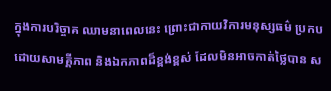ក្នុងការបរិច្ចាគ ឈាមនាពេលនេះ ព្រោះជាកាយវិការមនុស្សធម៌ ប្រកប ដោយសាមគ្គីភាព និងឯកភាពដ៏ខ្ពង់ខ្ពស់ ដែលមិនអាចកាត់ថ្លៃបាន ស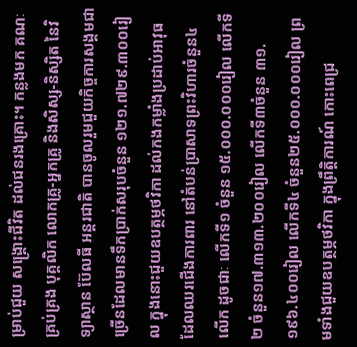ម្រាប់ជួយ សង្គ្រោះជីវិត ដល់ជនរងគ្រោះ។ កន្លងមក គណៈគ្រប់គ្រង បុគ្គលិក លោកគ្រូ-អ្នកគ្រូ និងសិស្ស-និស្សិត នៃវិទ្យាស្ថាន ប៊ែលធី អន្តរជាតិ បានចូលរួមជួយកិច្ចការសង្គមជាច្រើនដែលមានទឹកប្រាក់សរុបចំនួន ១២១.៧២៩.៣០០រៀល ក្នុងនោះជួយឧបត្ថម្ភថវិកា ដល់កងកម្លាំងប្រដាប់អាវុធ ដែលឈរជើងការពារ នៅតំបន់ប្រាសាទព្រះវិហារចំនួន៤លើក ដូចជាៈ លើកទី១ ចំនួន ១៥.០០០.០០០រៀល លើកទី២ ចំនួន១៧.៣១៣.២០០រៀល លើកទី៣ចំនួន ៣១.១៩៦.៤០០រៀល លើកទី៤ ចំនួន២៥.០០០.០០០រៀល ព្រមទាំងជួយឧបត្ថម្ភថវិកា ក្នុងព្រឹត្តិការណ៍ កោះពេជ្រ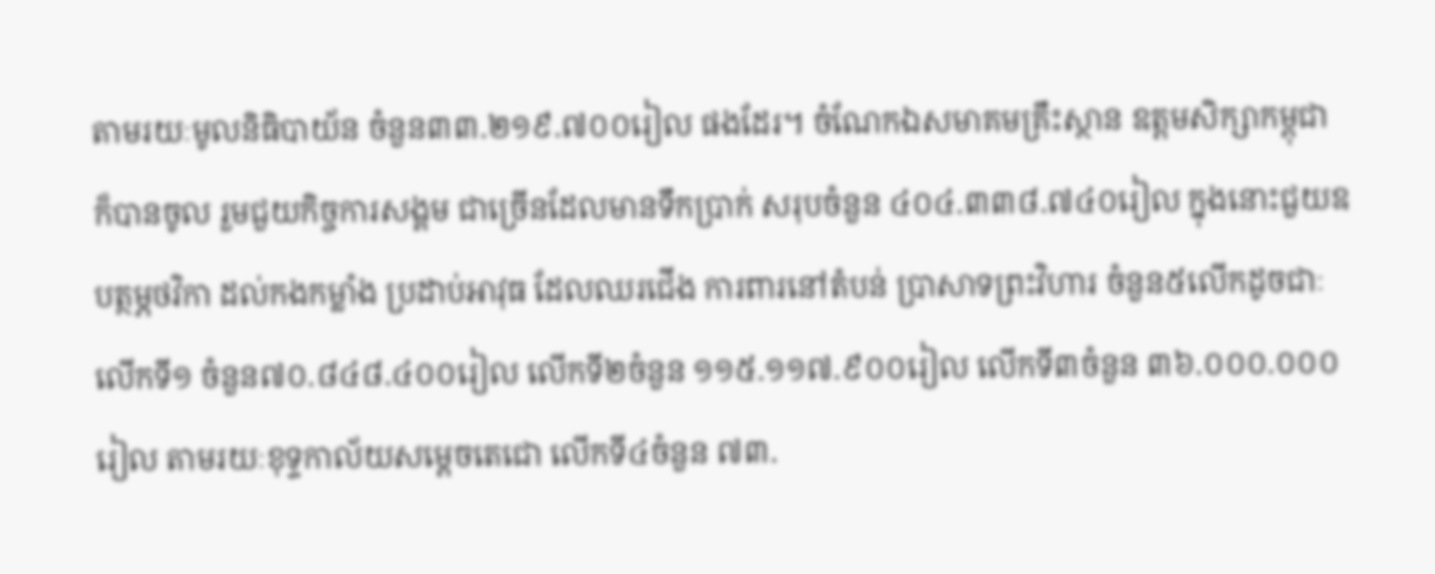តាមរយៈមូលនិធិបាយ័ន ចំនួន៣៣.២១៩.៧០០រៀល ផងដែរ។ ចំណែកឯសមាគមគ្រឹះស្ថាន ឧត្តមសិក្សាកម្ពុជា ក៏បានចូល រួមជួយកិច្ចការសង្គម ជាច្រើនដែលមានទឹកប្រាក់ សរុបចំនួន ៤០៤.៣៣៨.៧៤០រៀល ក្នុងនោះជួយឧបត្ថម្ភថវិកា ដល់កងកម្លាំង ប្រដាប់អាវុធ ដែលឈរជើង ការពារនៅតំបន់ ប្រាសាទព្រះវិហារ ចំនួន៥លើកដូចជាៈលើកទី១ ចំនួន៧០.៨៤៨.៤០០រៀល លើកទី២ចំនួន ១១៥.១១៧.៩០០រៀល លើកទី៣ចំនួន ៣៦.០០០.០០០រៀល តាមរយៈខុទ្ទកាល័យសម្តេចតេជោ លើកទី៤ចំនួន ៧៣.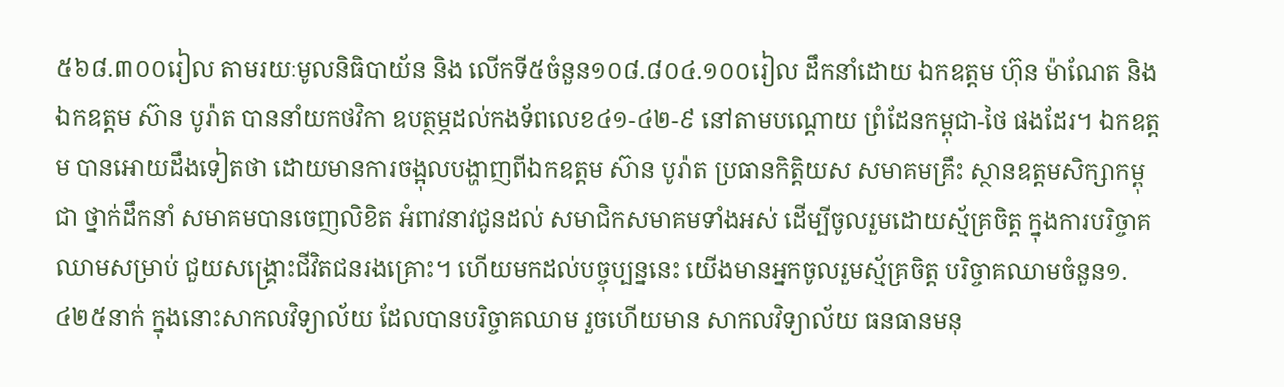៥៦៨.៣០០រៀល តាមរយៈមូលនិធិបាយ័ន និង លើកទី៥ចំនួន១០៨.៨០៤.១០០រៀល ដឹកនាំដោយ ឯកឧត្តម ហ៊ុន ម៉ាណែត និងឯកឧត្តម ស៊ាន បូរ៉ាត បាននាំយកថវិកា ឧបត្ថម្ភដល់កងទ័ពលេខ៤១-៤២-៩ នៅតាមបណ្តោយ ព្រំដែនកម្ពុជា-ថៃ ផងដែរ។ ឯកឧត្តម បានអោយដឹងទៀតថា ដោយមានការចង្អុលបង្ហាញពីឯកឧត្តម ស៊ាន បូរ៉ាត ប្រធានកិត្តិយស សមាគមគ្រឹះ ស្ថានឧត្តមសិក្សាកម្ពុជា ថ្នាក់ដឹកនាំ សមាគមបានចេញលិខិត អំពាវនាវជូនដល់ សមាជិកសមាគមទាំងអស់ ដើម្បីចូលរួមដោយស្ម័គ្រចិត្ត ក្នុងការបរិច្ចាគឈាមសម្រាប់ ជួយសង្រ្គោះជីវិតជនរងគ្រោះ។ ហើយមកដល់បច្ចុប្បន្ននេះ យើងមានអ្នកចូលរួមស្ម័គ្រចិត្ត បរិច្ចាគឈាមចំនួន១.៤២៥នាក់ ក្នុងនោះសាកលវិទ្យាល័យ ដែលបានបរិច្ចាគឈាម រួចហើយមាន សាកលវិទ្យាល័យ ធនធានមនុ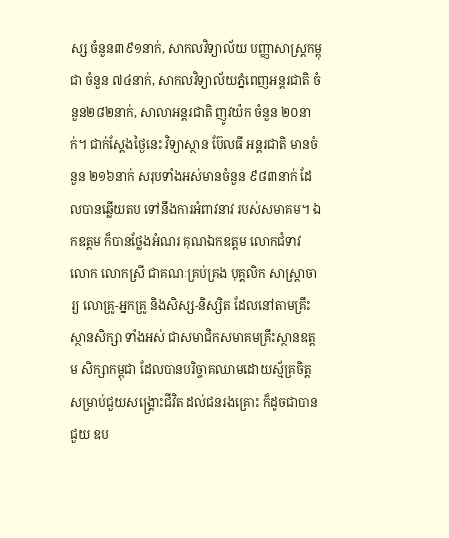ស្ស ចំនួន៣៩១នាក់, សាកលវិទ្យាល័យ បញ្ញាសាស្រ្តកម្ពុជា ចំនួន ៧៤នាក់, សាកលវិទ្យាល័យភ្នំពេញអន្តរជាតិ ចំនួន២៨២នាក់, សាលាអន្តរជាតិ ញូវយ៉ក ចំនួន ២០នាក់។ ជាក់ស្តែងថ្ងៃនេះ វិទ្យាស្ថាន ប៊ែលធី អន្តរជាតិ មានចំនួន ២១៦នាក់ សរុបទាំងអស់មានចំនួន ៩៨៣នាក់ ដែលបានឆ្លើយតប ទៅនឹងការអំពាវនាវ របស់សមាគម។ ឯកឧត្តម ក៏បានថ្លែងអំណរ គុណឯកឧត្តម លោកជំទាវ លោក លោកស្រី ជាគណៈគ្រប់គ្រង បុគ្គលិក សាស្រ្តាចារ្យ លោគ្រូ-អ្នកគ្រូ និងសិស្ស-និស្សិត ដែលនៅតាមគ្រឹះស្ថានសិក្សា ទាំងអស់ ជាសមាជិកសមាគមគ្រឹះស្ថានឧត្តម សិក្សាកម្ពុជា ដែលបានបរិច្ចាគឈាមដោយស្ម័គ្រចិត្ត សម្រាប់ជួយសង្គ្រោះជីវិត ដល់ជនរងគ្រោះ ក៏ដូចជាបានជួយ ឧប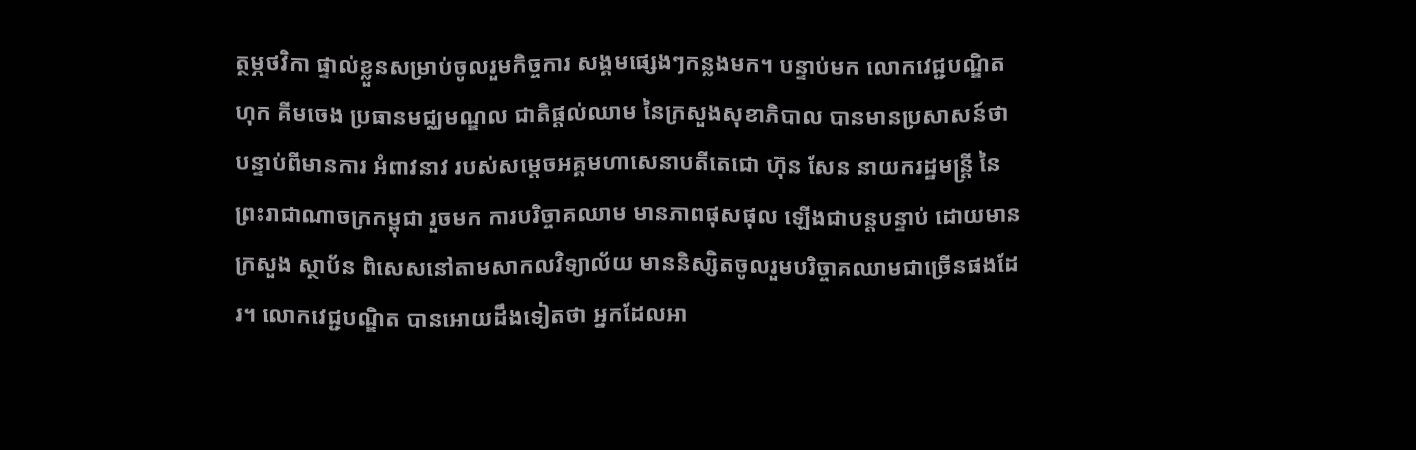ត្ថម្ភថវិកា ផ្ទាល់ខ្លួនសម្រាប់ចូលរួមកិច្ចការ សង្គមផ្សេងៗកន្លងមក។ បន្ទាប់មក លោកវេជ្ជបណ្ឌិត ហុក គីមចេង ប្រធានមជ្ឈមណ្ឌល ជាតិផ្តល់ឈាម នៃក្រសួងសុខាភិបាល បានមានប្រសាសន៍ថា បន្ទាប់ពីមានការ អំពាវនាវ របស់សមេ្តចអគ្គមហាសេនាបតីតេជោ ហ៊ុន សែន នាយករដ្ឋមន្រ្តី នៃព្រះរាជាណាចក្រកម្ពុជា រួចមក ការបរិច្ចាគឈាម មានភាពផុសផុល ឡើងជាបន្តបន្ទាប់ ដោយមានក្រសួង ស្ថាប័ន ពិសេសនៅតាមសាកលវិទ្យាល័យ មាននិស្សិតចូលរួមបរិច្ចាគឈាមជាច្រើនផងដែរ។ លោកវេជ្ជបណ្ឌិត បានអោយដឹងទៀតថា អ្នកដែលអា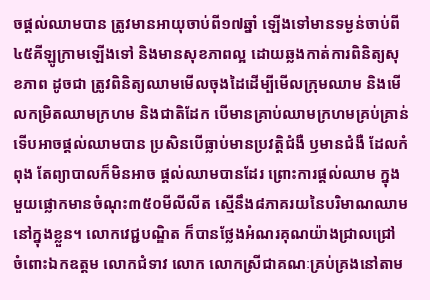ចផ្តល់ឈាមបាន ត្រូវមានអាយុចាប់ពី១៧ឆ្នាំ ឡើងទៅមានទម្ងន់ចាប់ពី៤៥គីឡូក្រាមឡើងទៅ និងមានសុខភាពល្អ ដោយឆ្លងកាត់ការពិនិត្យសុខភាព ដូចជា ត្រូវពិនិត្យឈាមមើលចុងដៃដើម្បីមើលក្រុមឈាម និងមើលកម្រិតឈាមក្រហម និងជាតិដែក បើមានគ្រាប់ឈាមក្រហមគ្រប់គ្រាន់ ទើបអាចផ្តល់ឈាមបាន ប្រសិនបើធ្លាប់មានប្រវត្តិជំងឺ ឫមានជំងឺ ដែលកំពុង តែព្យាបាលក៏មិនអាច ផ្តល់ឈាមបានដែរ ព្រោះការផ្តល់ឈាម ក្នុងមួយផ្លោកមានចំណុះ៣៥០មីលីលីត ស្មើនឹង៨ភាគរយនៃបរិមាណឈាមនៅក្នុងខ្លួន។ លោកវេជ្ជបណ្ឌិត ក៏បានថ្លែងអំណរគុណយ៉ាងជ្រាលជ្រៅ ចំពោះឯកឧត្តម លោកជំទាវ លោក លោកស្រីជាគណៈគ្រប់គ្រងនៅតាម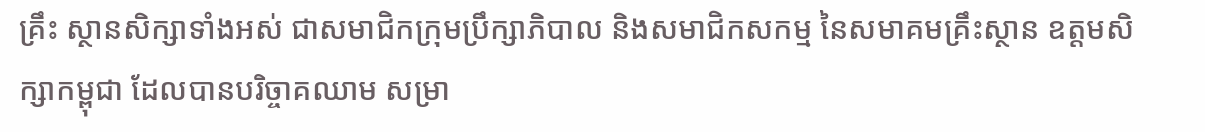គ្រឹះ ស្ថានសិក្សាទាំងអស់ ជាសមាជិកក្រុមប្រឹក្សាភិបាល និងសមាជិកសកម្ម នៃសមាគមគ្រឹះស្ថាន ឧត្តមសិក្សាកម្ពុជា ដែលបានបរិច្ចាគឈាម សម្រា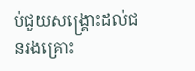ប់ជួយសង្រ្គោះដល់ជនរងគ្រោះ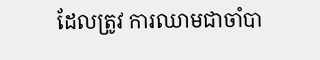ដែលត្រូវ ការឈាមជាចាំបា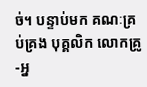ច់។ បន្ទាប់មក គណៈគ្រប់គ្រង បុគ្គលិក លោកគ្រូ-អ្ន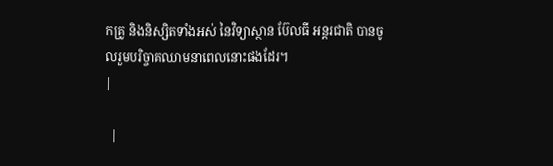កគ្រូ និងនិស្សិតទាំងអស់ នៃវិទ្យាស្ថាន ប៊ែលធី អន្តរជាតិ បានចូលរួមបរិច្ចាគឈាមនាពេលនោះផងដែរ។
|

  |